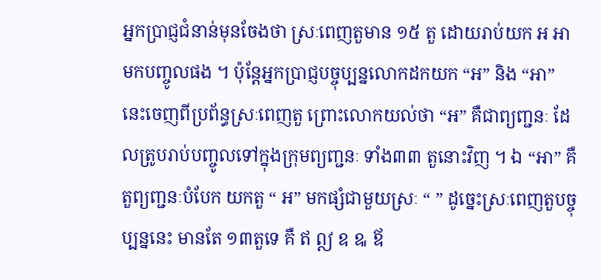អ្នកប្រាជ្ញជំនាន់មុនចែងថា ស្រៈពេញតួមាន ១៥ តួ ដោយរាប់យក អ អា មកបញ្ចូលផង ។ ប៉ុន្តែអ្នកប្រាជ្ញបច្ចុប្បន្នលោកដកយក “អ” និង “អា” នេះចេញពីប្រព័ន្ធស្រៈពេញតួ ព្រោះលោកយល់ថា “អ” គឺជាព្យញ្ជនៈ ដែលត្រូបរាប់បញ្ចូលទៅក្នុងក្រុមព្យញ្ជនៈ ទាំង៣៣ តួនោះវិញ ។ ឯ “អា” គឺតួព្យញ្ជនៈបំបែក យកតួ “ អ” មកផ្សំជាមួយស្រៈ “ ” ដូច្នេះស្រៈពេញតួបច្ចុប្បន្ននេះ មានតែ ១៣តួទេ គឺ ឥ ឦ ឧ ឩ ឪ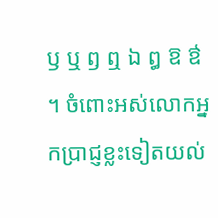ឫ ឬ ឭ ឮ ឯ ឰ ឱ ឳ ។ ចំពោះអស់លោកអ្នកប្រាជ្ញខ្លះទៀតយល់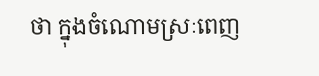ថា ក្នុងចំណោមស្រៈពេញ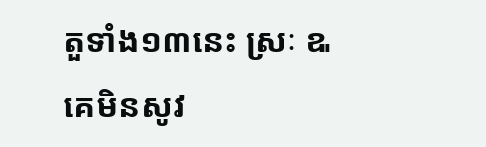តួទាំង១៣នេះ ស្រៈ ឩ គេមិនសូវ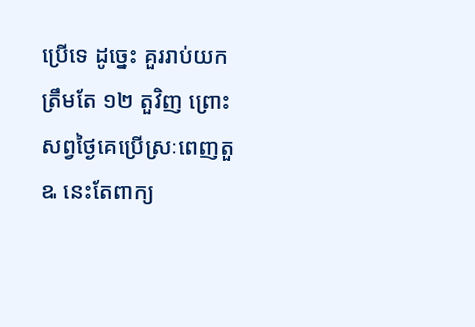ប្រើទេ ដូច្នេះ គួររាប់យកត្រឹមតែ ១២ តួវិញ ព្រោះសព្វថ្ងៃគេប្រើស្រៈពេញតួ ឩ នេះតែពាក្យ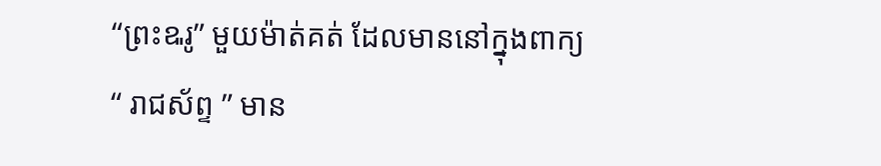“ព្រះឩរូ” មួយម៉ាត់គត់ ដែលមាននៅក្នុងពាក្យ “ រាជស័ព្ទ ” មាន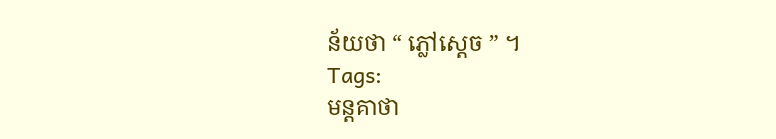ន័យថា “ ភ្លៅស្ដេច ” ។
Tags:
មន្តគាថា